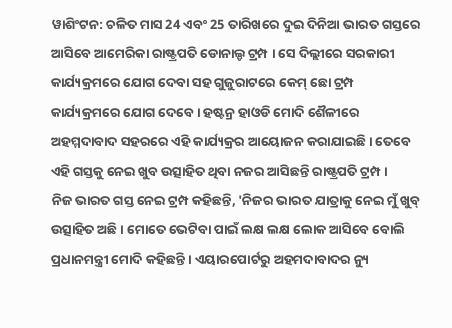ୱାଶିଂଟନ: ଚଳିତ ମାସ 24 ଏବଂ 25 ତାରିଖରେ ଦୁଇ ଦିନିଆ ଭାରତ ଗସ୍ତରେ ଆସିବେ ଆମେରିକା ରାଷ୍ଟ୍ରପତି ଡୋନାଲ୍ଡ ଟ୍ରମ୍ପ । ସେ ଦିଲ୍ଲୀରେ ସରକାରୀ କାର୍ଯ୍ୟକ୍ରମରେ ଯୋଗ ଦେବା ସହ ଗୁଜୁରାଟରେ କେମ୍ ଛୋ ଟ୍ରମ୍ପ କାର୍ଯ୍ୟକ୍ରମରେ ଯୋଗ ଦେବେ । ହଷ୍ଟନ୍ର ହାଓଡି ମୋଦି ଶୈଳୀରେ ଅହମ୍ମଦାବାଦ ସହରରେ ଏହି କାର୍ଯ୍ୟକ୍ରର ଆୟୋଜନ କରାଯାଇଛି । ତେବେ ଏହି ଗସ୍ତକୁ ନେଇ ଖୁବ ଉତ୍ସାହିତ ଥିବା ନଜର ଆସିଛନ୍ତି ରାଷ୍ଟ୍ରପତି ଟ୍ରମ୍ପ ।
ନିଜ ଭାରତ ଗସ୍ତ ନେଇ ଟ୍ରମ୍ପ କହିଛନ୍ତି, 'ନିଜର ଭାରତ ଯାତ୍ରାକୁ ନେଇ ମୁଁ ଖୁବ୍ ଉତ୍ସାହିତ ଅଛି । ମୋତେ ଭେଟିବା ପାଇଁ ଲକ୍ଷ ଲକ୍ଷ ଲୋକ ଆସିବେ ବୋଲି ପ୍ରଧାନମନ୍ତ୍ରୀ ମୋଦି କହିଛନ୍ତି । ଏୟାରପୋର୍ଟରୁ ଅହମଦାବାଦର ନ୍ୟୁ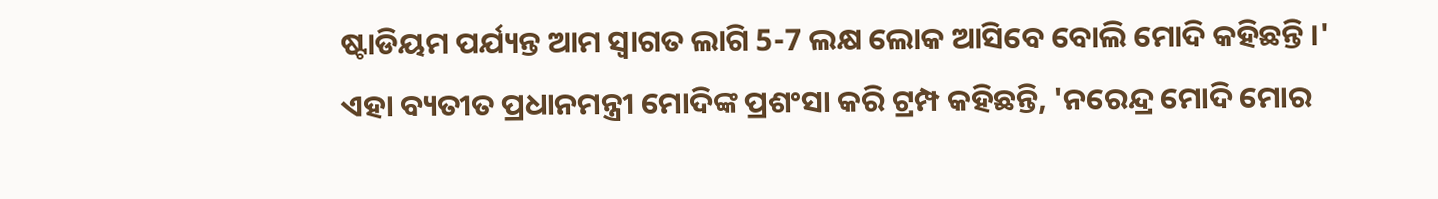ଷ୍ଟାଡିୟମ ପର୍ଯ୍ୟନ୍ତ ଆମ ସ୍ବାଗତ ଲାଗି 5-7 ଲକ୍ଷ ଲୋକ ଆସିବେ ବୋଲି ମୋଦି କହିଛନ୍ତି ।'
ଏହା ବ୍ୟତୀତ ପ୍ରଧାନମନ୍ତ୍ରୀ ମୋଦିଙ୍କ ପ୍ରଶଂସା କରି ଟ୍ରମ୍ପ କହିଛନ୍ତି, 'ନରେନ୍ଦ୍ର ମୋଦି ମୋର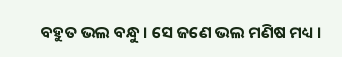ବହୁତ ଭଲ ବନ୍ଧୁ । ସେ ଜଣେ ଭଲ ମଣିଷ ମଧ୍ୟ ।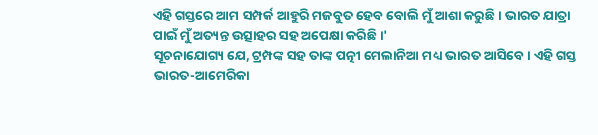ଏହି ଗସ୍ତରେ ଆମ ସମ୍ପର୍କ ଆହୁରି ମଜବୁତ ହେବ ବୋଲି ମୁଁ ଆଶା କରୁଛି । ଭାରତ ଯାତ୍ରା ପାଇଁ ମୁଁ ଅତ୍ୟନ୍ତ ଉତ୍ସାହର ସହ ଅପେକ୍ଷା କରିଛି ।'
ସୂଚନାଯୋଗ୍ୟ ଯେ, ଟ୍ରମ୍ପଙ୍କ ସହ ତାଙ୍କ ପତ୍ନୀ ମେଲାନିଆ ମଧ୍ୟ ଭାରତ ଆସିବେ । ଏହି ଗସ୍ତ ଭାରତ-ଆମେରିକା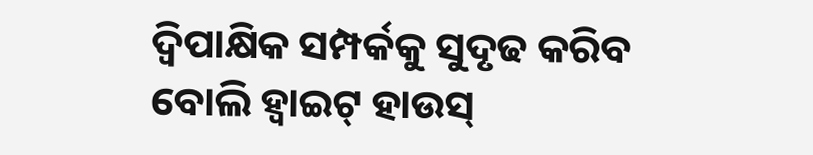ଦ୍ବିପାକ୍ଷିକ ସମ୍ପର୍କକୁ ସୁଦୃଢ କରିବ ବୋଲି ହ୍ବାଇଟ୍ ହାଉସ୍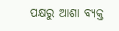ପକ୍ଷରୁ ଆଶା ବ୍ୟକ୍ତ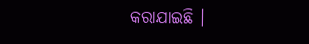କରାଯାଇଛି ।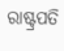ରାଷ୍ଟ୍ରପତି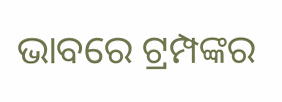ଭାବରେ ଟ୍ରମ୍ପଙ୍କର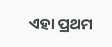ଏହା ପ୍ରଥମ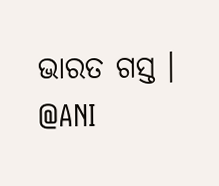ଭାରତ ଗସ୍ତ ।
@ANI